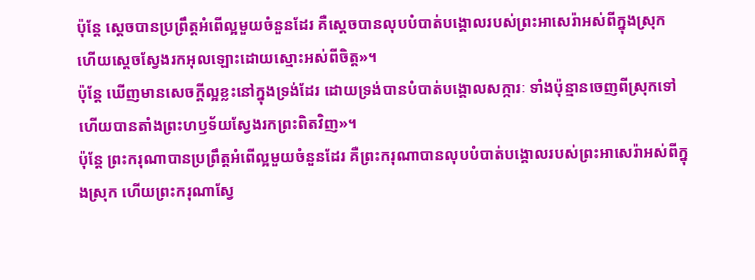ប៉ុន្តែ ស្តេចបានប្រព្រឹត្តអំពើល្អមួយចំនួនដែរ គឺស្តេចបានលុបបំបាត់បង្គោលរបស់ព្រះអាសេរ៉ាអស់ពីក្នុងស្រុក ហើយស្តេចស្វែងរកអុលឡោះដោយស្មោះអស់ពីចិត្ត»។
ប៉ុន្តែ ឃើញមានសេចក្ដីល្អខ្លះនៅក្នុងទ្រង់ដែរ ដោយទ្រង់បានបំបាត់បង្គោលសក្ការៈ ទាំងប៉ុន្មានចេញពីស្រុកទៅ ហើយបានតាំងព្រះហឫទ័យស្វែងរកព្រះពិតវិញ»។
ប៉ុន្តែ ព្រះករុណាបានប្រព្រឹត្តអំពើល្អមួយចំនួនដែរ គឺព្រះករុណាបានលុបបំបាត់បង្គោលរបស់ព្រះអាសេរ៉ាអស់ពីក្នុងស្រុក ហើយព្រះករុណាស្វែ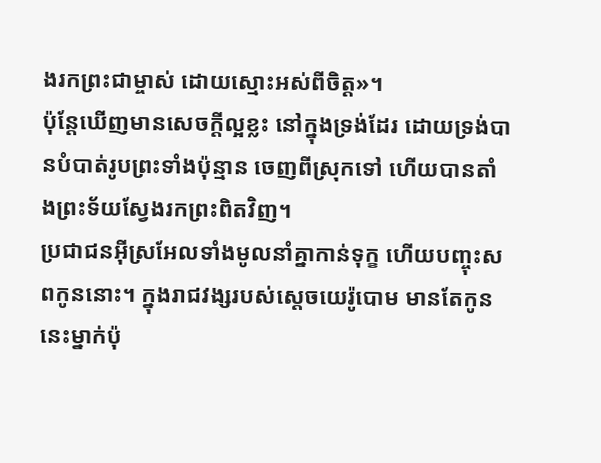ងរកព្រះជាម្ចាស់ ដោយស្មោះអស់ពីចិត្ត»។
ប៉ុន្តែឃើញមានសេចក្ដីល្អខ្លះ នៅក្នុងទ្រង់ដែរ ដោយទ្រង់បានបំបាត់រូបព្រះទាំងប៉ុន្មាន ចេញពីស្រុកទៅ ហើយបានតាំងព្រះទ័យស្វែងរកព្រះពិតវិញ។
ប្រជាជនអ៊ីស្រអែលទាំងមូលនាំគ្នាកាន់ទុក្ខ ហើយបញ្ចុះសពកូននោះ។ ក្នុងរាជវង្សរបស់ស្តេចយេរ៉ូបោម មានតែកូននេះម្នាក់ប៉ុ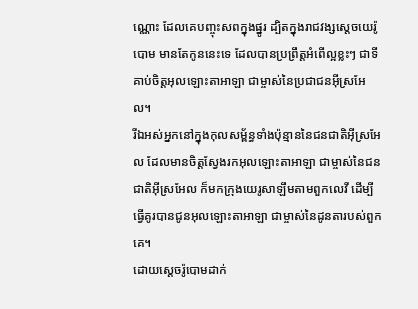ណ្ណោះ ដែលគេបញ្ចុះសពក្នុងផ្នូរ ដ្បិតក្នុងរាជវង្សស្តេចយេរ៉ូបោម មានតែកូននេះទេ ដែលបានប្រព្រឹត្តអំពើល្អខ្លះៗ ជាទីគាប់ចិត្តអុលឡោះតាអាឡា ជាម្ចាស់នៃប្រជាជនអ៊ីស្រអែល។
រីឯអស់អ្នកនៅក្នុងកុលសម្ព័ន្ធទាំងប៉ុន្មាននៃជនជាតិអ៊ីស្រអែល ដែលមានចិត្តស្វែងរកអុលឡោះតាអាឡា ជាម្ចាស់នៃជនជាតិអ៊ីស្រអែល ក៏មកក្រុងយេរូសាឡឹមតាមពួកលេវី ដើម្បីធ្វើគូរបានជូនអុលឡោះតាអាឡា ជាម្ចាស់នៃដូនតារបស់ពួកគេ។
ដោយស្តេចរ៉ូបោមដាក់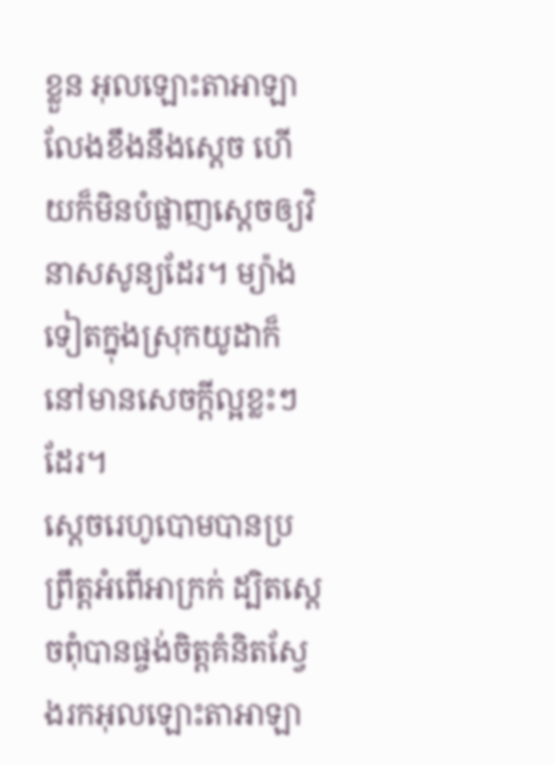ខ្លួន អុលឡោះតាអាឡាលែងខឹងនឹងស្តេច ហើយក៏មិនបំផ្លាញស្តេចឲ្យវិនាសសូន្យដែរ។ ម្យ៉ាងទៀតក្នុងស្រុកយូដាក៏នៅមានសេចក្តីល្អខ្លះៗដែរ។
ស្តេចរេហូបោមបានប្រព្រឹត្តអំពើអាក្រក់ ដ្បិតស្តេចពុំបានផ្ចង់ចិត្តគំនិតស្វែងរកអុលឡោះតាអាឡា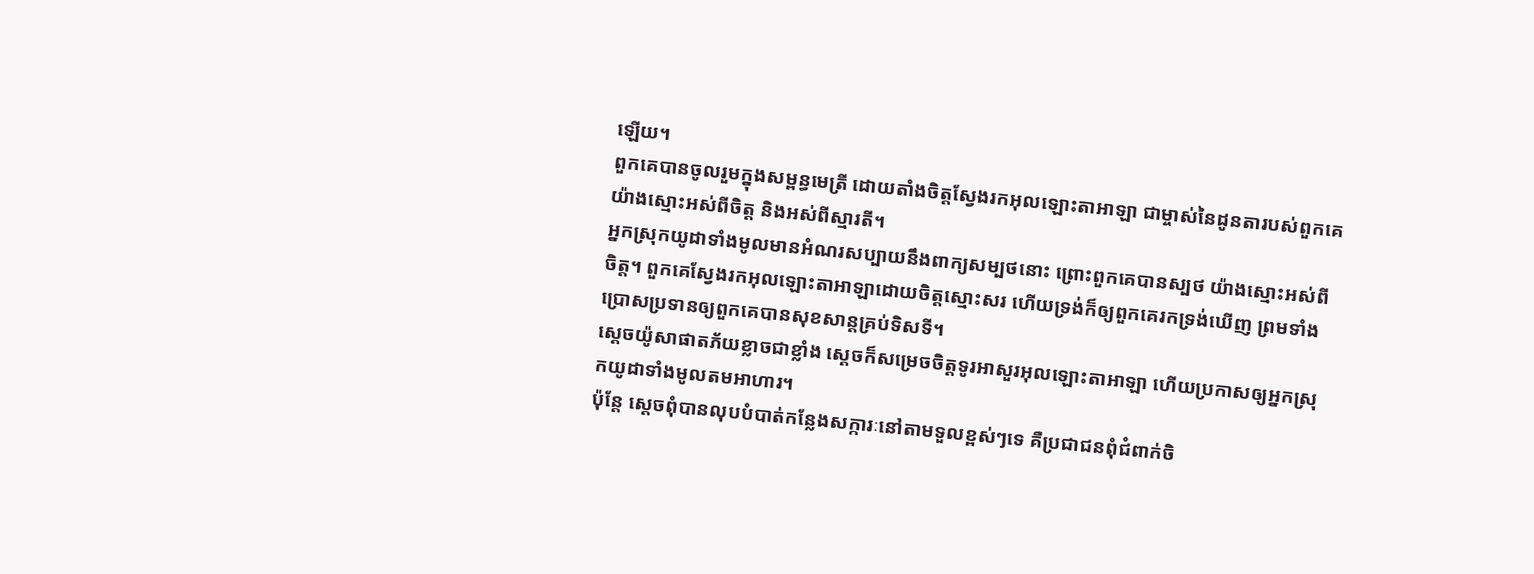ឡើយ។
ពួកគេបានចូលរួមក្នុងសម្ពន្ធមេត្រី ដោយតាំងចិត្តស្វែងរកអុលឡោះតាអាឡា ជាម្ចាស់នៃដូនតារបស់ពួកគេ យ៉ាងស្មោះអស់ពីចិត្ត និងអស់ពីស្មារតី។
អ្នកស្រុកយូដាទាំងមូលមានអំណរសប្បាយនឹងពាក្យសម្បថនោះ ព្រោះពួកគេបានស្បថ យ៉ាងស្មោះអស់ពីចិត្ត។ ពួកគេស្វែងរកអុលឡោះតាអាឡាដោយចិត្តស្មោះសរ ហើយទ្រង់ក៏ឲ្យពួកគេរកទ្រង់ឃើញ ព្រមទាំងប្រោសប្រទានឲ្យពួកគេបានសុខសាន្តគ្រប់ទិសទី។
ស្តេចយ៉ូសាផាតភ័យខ្លាចជាខ្លាំង ស្តេចក៏សម្រេចចិត្តទូរអាសួរអុលឡោះតាអាឡា ហើយប្រកាសឲ្យអ្នកស្រុកយូដាទាំងមូលតមអាហារ។
ប៉ុន្តែ ស្តេចពុំបានលុបបំបាត់កន្លែងសក្ការៈនៅតាមទួលខ្ពស់ៗទេ គឺប្រជាជនពុំជំពាក់ចិ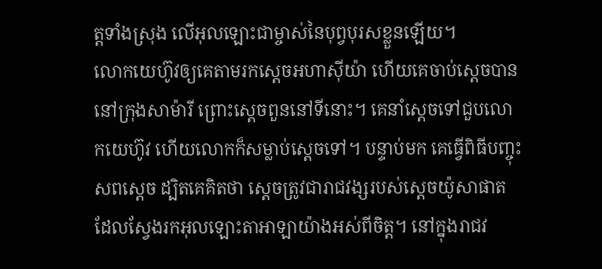ត្តទាំងស្រុង លើអុលឡោះជាម្ចាស់នៃបុព្វបុរសខ្លួនឡើយ។
លោកយេហ៊ូវឲ្យគេតាមរកស្តេចអហាស៊ីយ៉ា ហើយគេចាប់ស្តេចបាននៅក្រុងសាម៉ារី ព្រោះស្តេចពួននៅទីនោះ។ គេនាំស្តេចទៅជួបលោកយេហ៊ូវ ហើយលោកក៏សម្លាប់ស្តេចទៅ។ បន្ទាប់មក គេធ្វើពិធីបញ្ចុះសពស្តេច ដ្បិតគេគិតថា ស្តេចត្រូវជារាជវង្សរបស់ស្តេចយ៉ូសាផាត ដែលស្វែងរកអុលឡោះតាអាឡាយ៉ាងអស់ពីចិត្ត។ នៅក្នុងរាជវ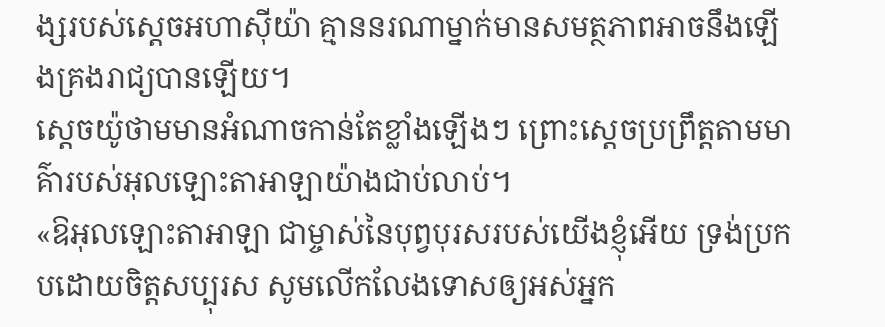ង្សរបស់ស្តេចអហាស៊ីយ៉ា គ្មាននរណាម្នាក់មានសមត្ថភាពអាចនឹងឡើងគ្រងរាជ្យបានឡើយ។
ស្តេចយ៉ូថាមមានអំណាចកាន់តែខ្លាំងឡើងៗ ព្រោះស្តេចប្រព្រឹត្តតាមមាគ៌ារបស់អុលឡោះតាអាឡាយ៉ាងជាប់លាប់។
«ឱអុលឡោះតាអាឡា ជាម្ចាស់នៃបុព្វបុរសរបស់យើងខ្ញុំអើយ ទ្រង់ប្រកបដោយចិត្តសប្បុរស សូមលើកលែងទោសឲ្យអស់អ្នក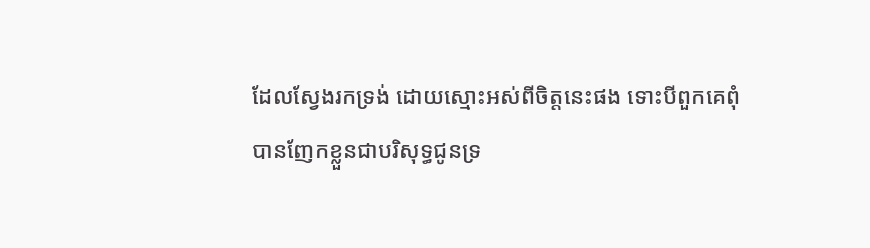ដែលស្វែងរកទ្រង់ ដោយស្មោះអស់ពីចិត្តនេះផង ទោះបីពួកគេពុំបានញែកខ្លួនជាបរិសុទ្ធជូនទ្រ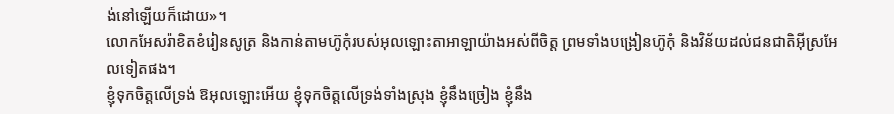ង់នៅឡើយក៏ដោយ»។
លោកអែសរ៉ាខិតខំរៀនសូត្រ និងកាន់តាមហ៊ូកុំរបស់អុលឡោះតាអាឡាយ៉ាងអស់ពីចិត្ត ព្រមទាំងបង្រៀនហ៊ូកុំ និងវិន័យដល់ជនជាតិអ៊ីស្រអែលទៀតផង។
ខ្ញុំទុកចិត្តលើទ្រង់ ឱអុលឡោះអើយ ខ្ញុំទុកចិត្តលើទ្រង់ទាំងស្រុង ខ្ញុំនឹងច្រៀង ខ្ញុំនឹង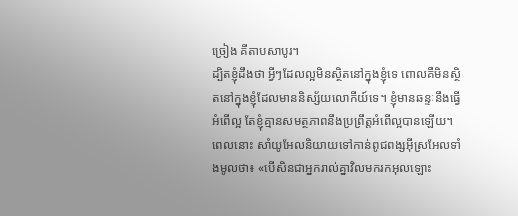ច្រៀង គីតាបសាបូរ។
ដ្បិតខ្ញុំដឹងថា អ្វីៗដែលល្អមិនស្ថិតនៅក្នុងខ្ញុំទេ ពោលគឺមិនស្ថិតនៅក្នុងខ្ញុំដែលមាននិស្ស័យលោកីយ៍ទេ។ ខ្ញុំមានឆន្ទៈនឹងធ្វើអំពើល្អ តែខ្ញុំគ្មានសមត្ថភាពនឹងប្រព្រឹត្ដអំពើល្អបានឡើយ។
ពេលនោះ សាំយូអែលនិយាយទៅកាន់ពូជពង្សអ៊ីស្រអែលទាំងមូលថា៖ «បើសិនជាអ្នករាល់គ្នាវិលមករកអុលឡោះ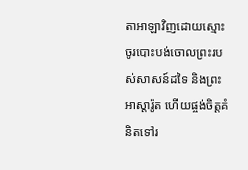តាអាឡាវិញដោយស្មោះ ចូរបោះបង់ចោលព្រះរបស់សាសន៍ដទៃ និងព្រះអាស្តារ៉ូត ហើយផ្ចង់ចិត្តគំនិតទៅរ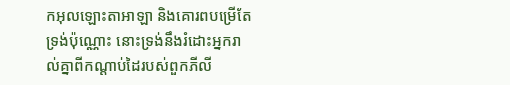កអុលឡោះតាអាឡា និងគោរពបម្រើតែទ្រង់ប៉ុណ្ណោះ នោះទ្រង់នឹងរំដោះអ្នករាល់គ្នាពីកណ្តាប់ដៃរបស់ពួកភីលី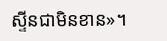ស្ទីនជាមិនខាន»។